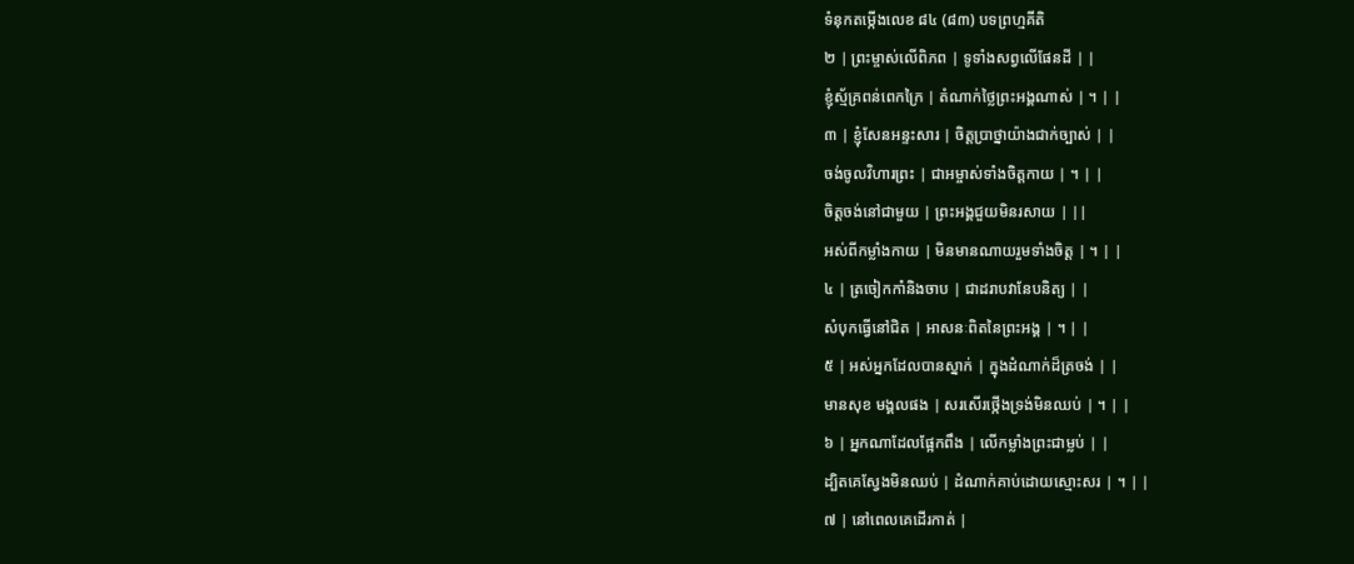ទំនុកតម្កើងលេខ ៨៤ (៨៣) បទព្រហ្មគីតិ
២ | ព្រះម្ចាស់លើពិភព | ទូទាំងសព្វលើផែនដី | |
ខ្ញុំស្ម័គ្រពន់ពេកក្រៃ | តំណាក់ថ្លៃព្រះអង្គណាស់ | ។ | |
៣ | ខ្ញុំសែនអន្ទះសារ | ចិត្តប្រាថ្នាយ៉ាងជាក់ច្បាស់ | |
ចង់ចូលវិហារព្រះ | ជាអម្ចាស់ទាំងចិត្តកាយ | ។ | |
ចិត្តចង់នៅជាមួយ | ព្រះអង្គជួយមិនរសាយ | ||
អស់ពីកម្លាំងកាយ | មិនមានណាយរួមទាំងចិត្ត | ។ | |
៤ | ត្រចៀកកាំនិងចាប | ជាដរាបវានែបនិត្យ | |
សំបុកធ្វើនៅជិត | អាសនៈពិតនៃព្រះអង្គ | ។ | |
៥ | អស់អ្នកដែលបានស្នាក់ | ក្នុងដំណាក់ដ៏ត្រចង់ | |
មានសុខ មង្គលផង | សរសើរថ្កើងទ្រង់មិនឈប់ | ។ | |
៦ | អ្នកណាដែលផ្អែកពឹង | លើកម្លាំងព្រះជាម្លប់ | |
ដ្បិតគេស្វែងមិនឈប់ | ដំណាក់គាប់ដោយស្មោះសរ | ។ | |
៧ | នៅពេលគេដើរកាត់ |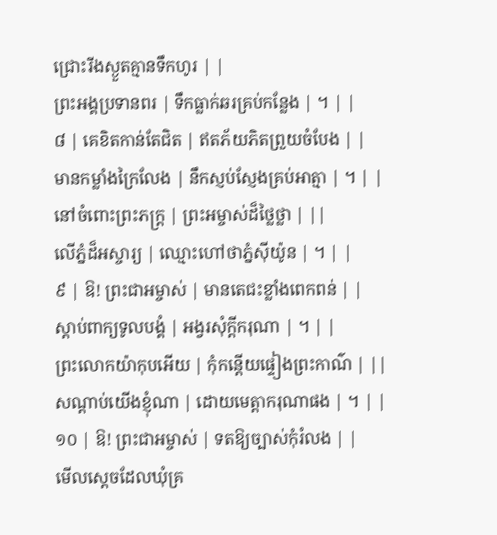ជ្រោះរីងស្ងួតគ្មានទឹកហូរ | |
ព្រះអង្គប្រទានពរ | ទឹកធ្លាក់ឆរគ្រប់កន្លែង | ។ | |
៨ | គេខិតកាន់តែជិត | ឥតភ័យភិតព្រួយចំបែង | |
មានកម្លាំងក្រៃលែង | នឹកស្ញប់ស្ញែងគ្រប់អាត្មា | ។ | |
នៅចំពោះព្រះភក្ត្រ | ព្រះអម្ចាស់ដ៏ថ្លៃថ្លា | ||
លើភ្នំដ៏អស្ចារ្យ | ឈ្មោះហៅថាភ្នំស៊ីយ៉ូន | ។ | |
៩ | ឱ! ព្រះជាអម្ចាស់ | មានតេជះខ្លាំងពេកពន់ | |
ស្តាប់ពាក្យទូលបង្គំ | អង្វរសុំក្តីករុណា | ។ | |
ព្រះលោកយ៉ាកុបអើយ | កុំកន្តើយផ្ទៀងព្រះកាណ៌ | ||
សណ្តាប់យើងខ្ញុំណា | ដោយមេត្តាករុណាផង | ។ | |
១០ | ឱ! ព្រះជាអម្ចាស់ | ទតឱ្យច្បាស់កុំរំលង | |
មើលស្តេចដែលឃុំគ្រ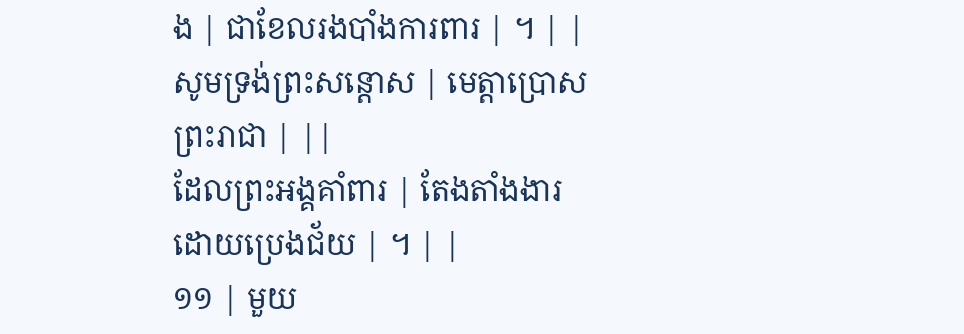ង | ជាខែលរងបាំងការពារ | ។ | |
សូមទ្រង់ព្រះសន្តោស | មេត្តាប្រោសព្រះរាជា | ||
ដែលព្រះអង្គគាំពារ | តែងតាំងងារដោយប្រេងជ័យ | ។ | |
១១ | មួយ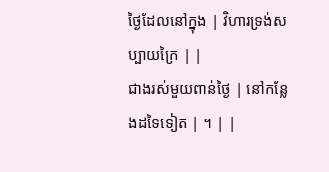ថ្ងៃដែលនៅក្នុង | វិហារទ្រង់សប្បាយក្រៃ | |
ជាងរស់មួយពាន់ថ្ងៃ | នៅកន្លែងដទៃទៀត | ។ | |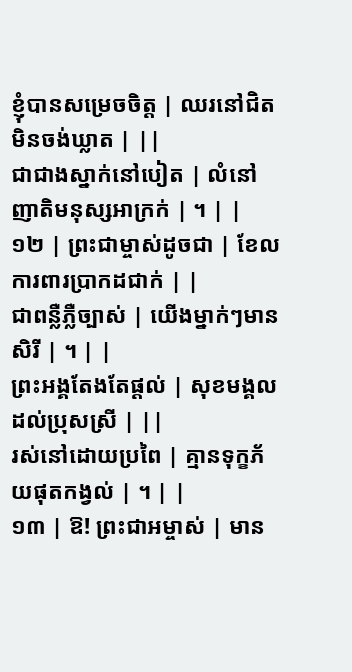ខ្ញុំបានសម្រេចចិត្ត | ឈរនៅជិតមិនចង់ឃ្លាត | ||
ជាជាងស្នាក់នៅបៀត | លំនៅញាតិមនុស្សអាក្រក់ | ។ | |
១២ | ព្រះជាម្ចាស់ដូចជា | ខែលការពារប្រាកដជាក់ | |
ជាពន្លឺភ្លឺច្បាស់ | យើងម្នាក់ៗមានសិរី | ។ | |
ព្រះអង្គតែងតែផ្តល់ | សុខមង្គលដល់ប្រុសស្រី | ||
រស់នៅដោយប្រពៃ | គ្មានទុក្ខភ័យផុតកង្វល់ | ។ | |
១៣ | ឱ! ព្រះជាអម្ចាស់ | មាន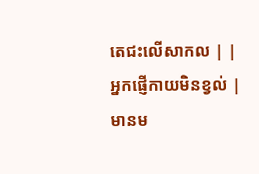តេជះលើសាកល | |
អ្នកផ្ញើកាយមិនខ្វល់ | មានម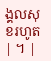ង្គលសុខរហូត | ។ |